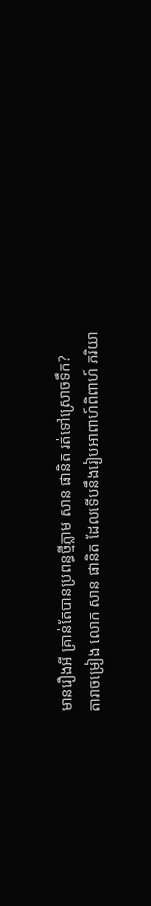មានរឿងអី គ្រាន់តែបានប្រពន្ធថ្មីភ្លាម សាន ផានិត រត់ទៅស្រោចទឹក?
តារាចម្រៀង លោក សាន ផានិត ដែលទើបនឹងរៀបអាពាហ៍ពិពាហ៍ ភរិយា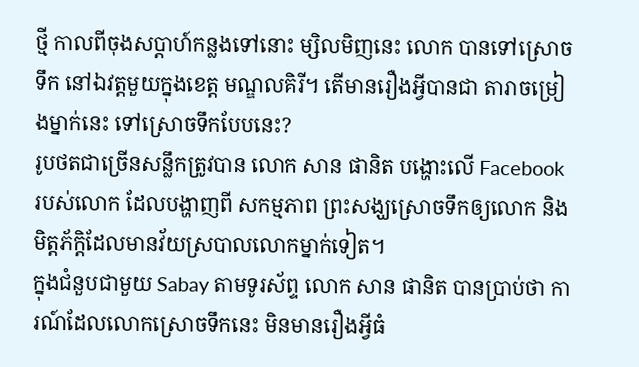ថ្មី កាលពីចុងសប្ដាហ៍កន្លងទៅនោះ ម្សិលមិញនេះ លោក បានទៅស្រោចទឹក នៅឯវត្តមួយក្នុងខេត្ត មណ្ឌលគិរី។ តើមានរឿងអ្វីបានជា តារាចម្រៀងម្នាក់នេះ ទៅស្រោចទឹកបែបនេះ?
រូបថតជាច្រើនសន្លឹកត្រូវបាន លោក សាន ផានិត បង្ហោះលើ Facebook របស់លោក ដែលបង្ហាញពី សកម្មភាព ព្រះសង្ឃស្រោចទឹកឲ្យលោក និង មិត្តភ័ក្ដិដែលមានវ័យស្របាលលោកម្នាក់ទៀត។
ក្នុងជំនួបជាមួយ Sabay តាមទូរស័ព្ទ លោក សាន ផានិត បានប្រាប់ថា ការណ៍ដែលលោកស្រោចទឹកនេះ មិនមានរឿងអ្វីធំ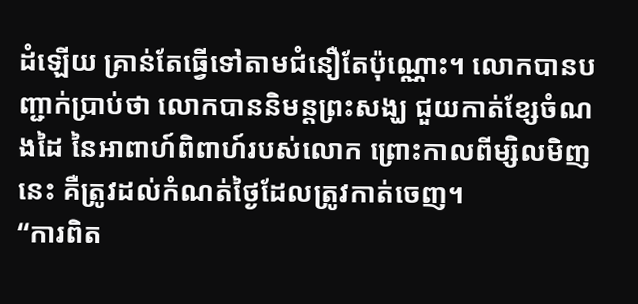ដំឡើយ គ្រាន់តែធ្វើទៅតាមជំនឿតែប៉ុណ្ណោះ។ លោកបានបញ្ជាក់ប្រាប់ថា លោកបាននិមន្តព្រះសង្ឃ ជួយកាត់ខ្សែចំណងដៃ នៃអាពាហ៍ពិពាហ៍របស់លោក ព្រោះកាលពីម្សិលមិញនេះ គឺត្រូវដល់កំណត់ថ្ងៃដែលត្រូវកាត់ចេញ។
“ការពិត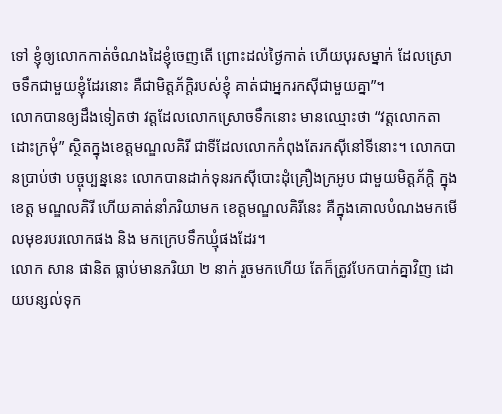ទៅ ខ្ញុំឲ្យលោកកាត់ចំណងដៃខ្ញុំចេញតើ ព្រោះដល់ថ្ងៃកាត់ ហើយបុរសម្នាក់ ដែលស្រោចទឹកជាមួយខ្ញុំដែរនោះ គឺជាមិត្តភ័ក្ដិរបស់ខ្ញុំ គាត់ជាអ្នករកស៊ីជាមួយគ្នា”។
លោកបានឲ្យដឹងទៀតថា វត្តដែលលោកស្រោចទឹកនោះ មានឈ្មោះថា “វត្តលោកតាដោះក្រមុំ” ស្ថិតក្នុងខេត្តមណ្ឌលគិរី ជាទីដែលលោកកំពុងតែរកស៊ីនៅទីនោះ។ លោកបានប្រាប់ថា បច្ចុប្បន្ននេះ លោកបានដាក់ទុនរកស៊ីបោះដុំគ្រឿងក្រអូប ជាមួយមិត្តភ័ក្ដិ ក្នុងខេត្ត មណ្ឌលគិរី ហើយគាត់នាំភរិយាមក ខេត្តមណ្ឌលគិរីនេះ គឺក្នុងគោលបំណងមកមើលមុខរបរលោកផង និង មកក្រេបទឹកឃ្មុំផងដែរ។
លោក សាន ផានិត ធ្លាប់មានភរិយា ២ នាក់ រួចមកហើយ តែក៏ត្រូវបែកបាក់គ្នាវិញ ដោយបន្សល់ទុក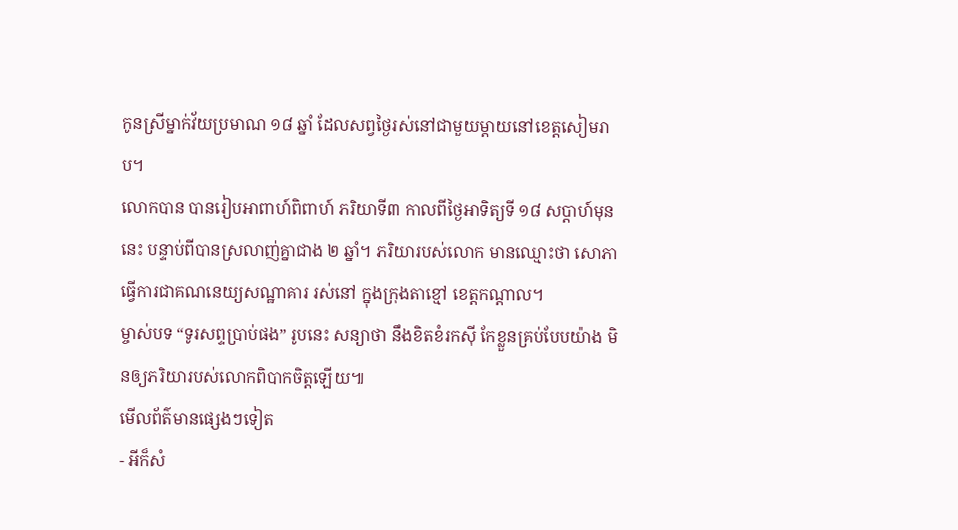កូនស្រីម្នាក់វ័យប្រមាណ ១៨ ឆ្នាំ ដែលសព្វថ្ងៃរស់នៅជាមួយម្ដាយនៅខេត្តសៀមរាប។
លោកបាន បានរៀបអាពាហ៍ពិពាហ៍ ភរិយាទី៣ កាលពីថ្ងៃអាទិត្យទី ១៨ សប្ដាហ៍មុននេះ បន្ទាប់ពីបានស្រលាញ់គ្នាជាង ២ ឆ្នាំ។ ភរិយារបស់លោក មានឈ្មោះថា សោភា ធ្វើការជាគណនេយ្យសណ្ឋាគារ រស់នៅ ក្នុងក្រុងតាខ្មៅ ខេត្តកណ្ដាល។
ម្ចាស់បទ “ទូរសព្ទប្រាប់ផង” រូបនេះ សន្យាថា នឹងខិតខំរកស៊ី កែខ្លួនគ្រប់បែបយ៉ាង មិនឲ្យភរិយារបស់លោកពិបាកចិត្តឡើយ៕
មើលព័ត៌មានផ្សេងៗទៀត
- អីក៏សំ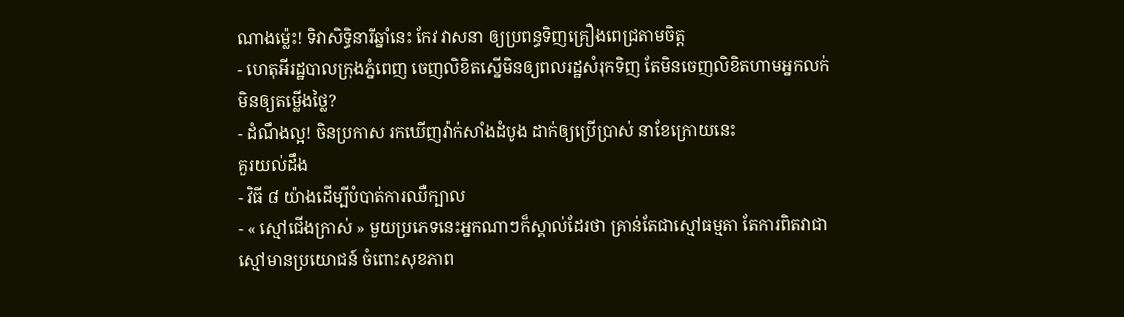ណាងម្ល៉េះ! ទិវាសិទ្ធិនារីឆ្នាំនេះ កែវ វាសនា ឲ្យប្រពន្ធទិញគ្រឿងពេជ្រតាមចិត្ត
- ហេតុអីរដ្ឋបាលក្រុងភ្នំពេញ ចេញលិខិតស្នើមិនឲ្យពលរដ្ឋសំរុកទិញ តែមិនចេញលិខិតហាមអ្នកលក់មិនឲ្យតម្លើងថ្លៃ?
- ដំណឹងល្អ! ចិនប្រកាស រកឃើញវ៉ាក់សាំងដំបូង ដាក់ឲ្យប្រើប្រាស់ នាខែក្រោយនេះ
គួរយល់ដឹង
- វិធី ៨ យ៉ាងដើម្បីបំបាត់ការឈឺក្បាល
- « ស្មៅជើងក្រាស់ » មួយប្រភេទនេះអ្នកណាៗក៏ស្គាល់ដែរថា គ្រាន់តែជាស្មៅធម្មតា តែការពិតវាជាស្មៅមានប្រយោជន៍ ចំពោះសុខភាព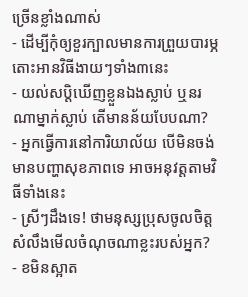ច្រើនខ្លាំងណាស់
- ដើម្បីកុំឲ្យខួរក្បាលមានការព្រួយបារម្ភ តោះអានវិធីងាយៗទាំង៣នេះ
- យល់សប្តិឃើញខ្លួនឯងស្លាប់ ឬនរណាម្នាក់ស្លាប់ តើមានន័យបែបណា?
- អ្នកធ្វើការនៅការិយាល័យ បើមិនចង់មានបញ្ហាសុខភាពទេ អាចអនុវត្តតាមវិធីទាំងនេះ
- ស្រីៗដឹងទេ! ថាមនុស្សប្រុសចូលចិត្ត សំលឹងមើលចំណុចណាខ្លះរបស់អ្នក?
- ខមិនស្អាត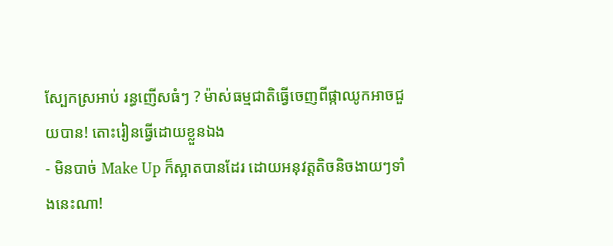ស្បែកស្រអាប់ រន្ធញើសធំៗ ? ម៉ាស់ធម្មជាតិធ្វើចេញពីផ្កាឈូកអាចជួយបាន! តោះរៀនធ្វើដោយខ្លួនឯង
- មិនបាច់ Make Up ក៏ស្អាតបានដែរ ដោយអនុវត្តតិចនិចងាយៗទាំងនេះណា!